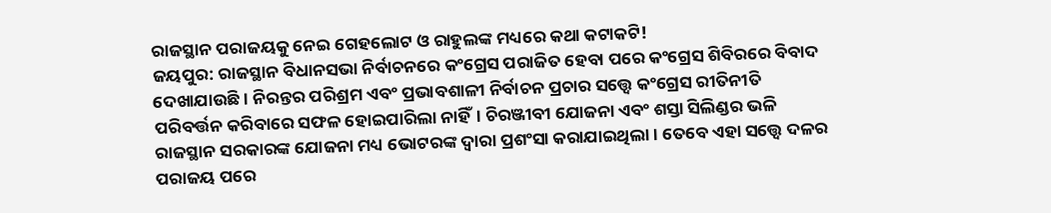ରାଜସ୍ଥାନ ପରାଜୟକୁ ନେଇ ଗେହଲୋଟ ଓ ରାହୁଲଙ୍କ ମଧ୍ୟରେ କଥା କଟାକଟି!
ଜୟପୁର: ରାଜସ୍ଥାନ ବିଧାନସଭା ନିର୍ବାଚନରେ କଂଗ୍ରେସ ପରାଜିତ ହେବା ପରେ କଂଗ୍ରେସ ଶିବିରରେ ବିବାଦ ଦେଖାଯାଉଛି। ନିରନ୍ତର ପରିଶ୍ରମ ଏବଂ ପ୍ରଭାବଶାଳୀ ନିର୍ବାଚନ ପ୍ରଚାର ସତ୍ତ୍ୱେ କଂଗ୍ରେସ ରୀତିନୀତି ପରିବର୍ତ୍ତନ କରିବାରେ ସଫଳ ହୋଇପାରିଲା ନାହିଁ। ଚିରଞ୍ଜୀବୀ ଯୋଜନା ଏବଂ ଶସ୍ତା ସିଲିଣ୍ଡର ଭଳି ରାଜସ୍ଥାନ ସରକାରଙ୍କ ଯୋଜନା ମଧ୍ୟ ଭୋଟରଙ୍କ ଦ୍ୱାରା ପ୍ରଶଂସା କରାଯାଇଥିଲା। ତେବେ ଏହା ସତ୍ତ୍ୱେ ଦଳର ପରାଜୟ ପରେ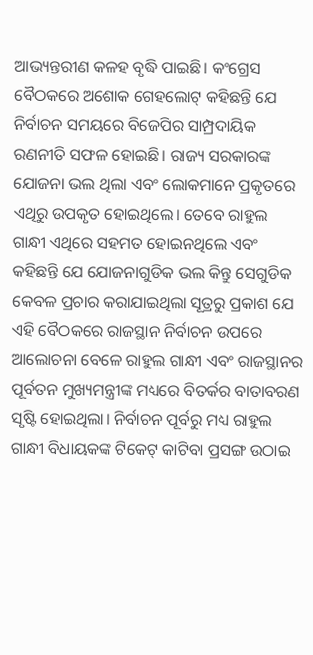ଆଭ୍ୟନ୍ତରୀଣ କଳହ ବୃଦ୍ଧି ପାଇଛି। କଂଗ୍ରେସ ବୈଠକରେ ଅଶୋକ ଗେହଲୋଟ୍ କହିଛନ୍ତି ଯେ ନିର୍ବାଚନ ସମୟରେ ବିଜେପିର ସାମ୍ପ୍ରଦାୟିକ ରଣନୀତି ସଫଳ ହୋଇଛି। ରାଜ୍ୟ ସରକାରଙ୍କ ଯୋଜନା ଭଲ ଥିଲା ଏବଂ ଲୋକମାନେ ପ୍ରକୃତରେ ଏଥିରୁ ଉପକୃତ ହୋଇଥିଲେ। ତେବେ ରାହୁଲ ଗାନ୍ଧୀ ଏଥିରେ ସହମତ ହୋଇନଥିଲେ ଏବଂ କହିଛନ୍ତି ଯେ ଯୋଜନାଗୁଡିକ ଭଲ କିନ୍ତୁ ସେଗୁଡିକ କେବଳ ପ୍ରଚାର କରାଯାଇଥିଲା ସୂତ୍ରରୁ ପ୍ରକାଶ ଯେ ଏହି ବୈଠକରେ ରାଜସ୍ଥାନ ନିର୍ବାଚନ ଉପରେ ଆଲୋଚନା ବେଳେ ରାହୁଲ ଗାନ୍ଧୀ ଏବଂ ରାଜସ୍ଥାନର ପୂର୍ବତନ ମୁଖ୍ୟମନ୍ତ୍ରୀଙ୍କ ମଧ୍ୟରେ ବିତର୍କର ବାତାବରଣ ସୃଷ୍ଟି ହୋଇଥିଲା। ନିର୍ବାଚନ ପୂର୍ବରୁ ମଧ୍ୟ ରାହୁଲ ଗାନ୍ଧୀ ବିଧାୟକଙ୍କ ଟିକେଟ୍ କାଟିବା ପ୍ରସଙ୍ଗ ଉଠାଇ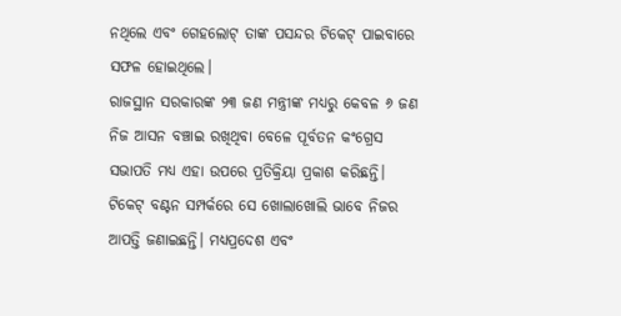ନଥିଲେ ଏବଂ ଗେହଲୋଟ୍ ତାଙ୍କ ପସନ୍ଦର ଟିକେଟ୍ ପାଇବାରେ ସଫଳ ହୋଇଥିଲେ।
ରାଜସ୍ଥାନ ସରକାରଙ୍କ ୨୩ ଜଣ ମନ୍ତ୍ରୀଙ୍କ ମଧ୍ୟରୁ କେବଳ ୬ ଜଣ ନିଜ ଆସନ ବଞ୍ଚାଇ ରଖିଥିବା ବେଳେ ପୂର୍ବତନ କଂଗ୍ରେସ ସଭାପତି ମଧ୍ୟ ଏହା ଉପରେ ପ୍ରତିକ୍ରିୟା ପ୍ରକାଶ କରିଛନ୍ତି। ଟିକେଟ୍ ବଣ୍ଟନ ସମ୍ପର୍କରେ ସେ ଖୋଲାଖୋଲି ଭାବେ ନିଜର ଆପତ୍ତି ଜଣାଇଛନ୍ତି। ମଧ୍ୟପ୍ରଦେଶ ଏବଂ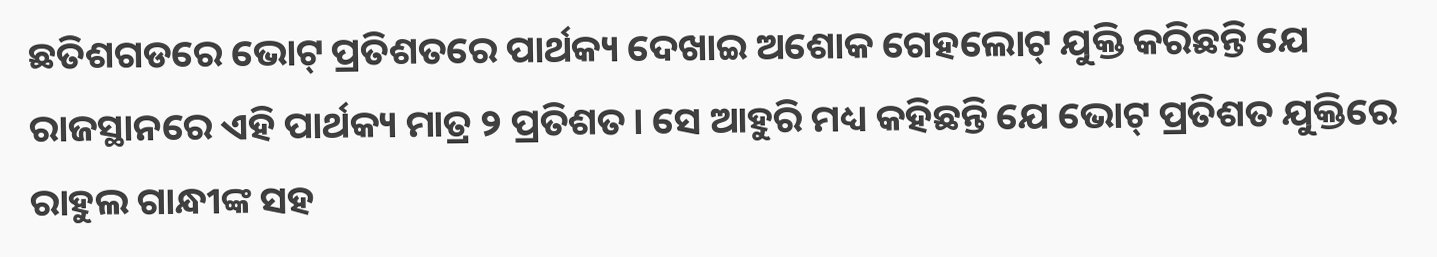ଛତିଶଗଡରେ ଭୋଟ୍ ପ୍ରତିଶତରେ ପାର୍ଥକ୍ୟ ଦେଖାଇ ଅଶୋକ ଗେହଲୋଟ୍ ଯୁକ୍ତି କରିଛନ୍ତି ଯେ ରାଜସ୍ଥାନରେ ଏହି ପାର୍ଥକ୍ୟ ମାତ୍ର ୨ ପ୍ରତିଶତ। ସେ ଆହୁରି ମଧ୍ୟ କହିଛନ୍ତି ଯେ ଭୋଟ୍ ପ୍ରତିଶତ ଯୁକ୍ତିରେ ରାହୁଲ ଗାନ୍ଧୀଙ୍କ ସହ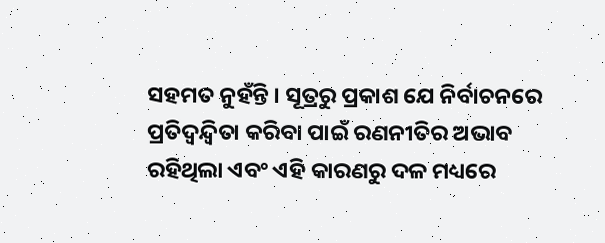ସହମତ ନୁହଁନ୍ତି । ସୂତ୍ରରୁ ପ୍ରକାଶ ଯେ ନିର୍ବାଚନରେ ପ୍ରତିଦ୍ୱନ୍ଦ୍ୱିତା କରିବା ପାଇଁ ରଣନୀତିର ଅଭାବ ରହିଥିଲା ଏବଂ ଏହି କାରଣରୁ ଦଳ ମଧ୍ୟରେ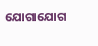ଯୋଗାଯୋଗ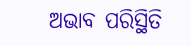ଅଭାବ ପରିସ୍ଥିତି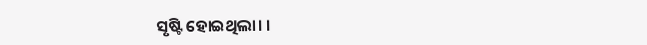ସୃଷ୍ଟି ହୋଇଥିଲା। ।